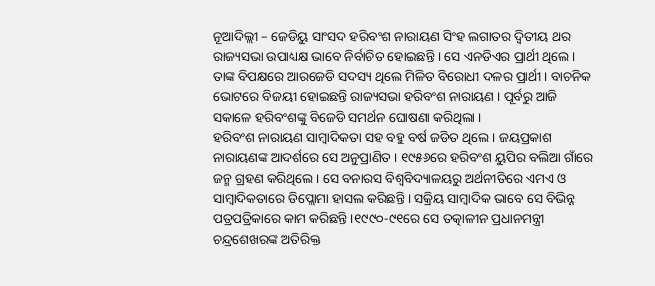ନୂଆଦିଲ୍ଲୀ – ଜେଡିୟୁ ସାଂସଦ ହରିବଂଶ ନାରାୟଣ ସିଂହ ଲଗାତର ଦ୍ୱିତୀୟ ଥର ରାଜ୍ୟସଭା ଉପାଧ୍ୟକ୍ଷ ଭାବେ ନିର୍ବାଚିତ ହୋଇଛନ୍ତି । ସେ ଏନଡିଏର ପ୍ରାର୍ଥୀ ଥିଲେ । ତାଙ୍କ ବିପକ୍ଷରେ ଆରଜେଡି ସଦସ୍ୟ ଥିଲେ ମିଳିତ ବିରୋଧୀ ଦଳର ପ୍ରାର୍ଥୀ । ବାଚନିକ ଭୋଟରେ ବିଜୟୀ ହୋଇଛନ୍ତି ରାଜ୍ୟସଭା ହରିବଂଶ ନାରାୟଣ । ପୂର୍ବରୁ ଆଜି ସକାଳେ ହରିବଂଶଙ୍କୁ ବିଜେଡି ସମର୍ଥନ ଘୋଷଣା କରିଥିଲା ।
ହରିବଂଶ ନାରାୟଣ ସାମ୍ବାଦିକତା ସହ ବହୁ ବର୍ଷ ଜଡିତ ଥିଲେ । ଜୟପ୍ରକାଶ ନାରାୟଣଙ୍କ ଆଦର୍ଶରେ ସେ ଅନୁପ୍ରାଣିତ । ୧୯୫୬ରେ ହରିବଂଶ ୟୁପିର ବଲିଆ ଗାଁରେ ଜନ୍ମ ଗ୍ରହଣ କରିଥିଲେ । ସେ ବନାରସ ବିଶ୍ୱବିଦ୍ୟାଳୟରୁ ଅର୍ଥନୀତିରେ ଏମଏ ଓ ସାମ୍ବାଦିକତାରେ ଡିପ୍ଲୋମା ହାସଲ କରିଛନ୍ତି । ସକ୍ରିୟ ସାମ୍ବାଦିକ ଭାବେ ସେ ବିଭିନ୍ନ ପତ୍ରପତ୍ରିକାରେ କାମ କରିଛନ୍ତି ।୧୯୯୦-୯୧ରେ ସେ ତତ୍କାଳୀନ ପ୍ରଧାନମନ୍ତ୍ରୀ ଚନ୍ଦ୍ରଶେଖରଙ୍କ ଅତିରିକ୍ତ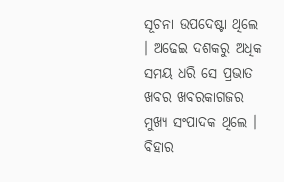ସୂଚନା ଉପଦେଷ୍ଟା ଥିଲେ । ଅଢେଇ ଦଶକରୁ ଅଧିକ ସମୟ ଧରି ସେ ପ୍ରଭାତ ଖବର ଖବରକାଗଜର ମୁଖ୍ୟ ସଂପାଦକ ଥିଲେ । ବିହାର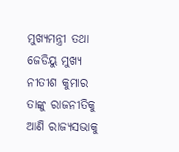ମୁଖ୍ୟମନ୍ତ୍ରୀ ତଥା ଜେଡିୟୁ ମୁଖ୍ୟ ନୀତୀଶ କୁମାର ତାଙ୍କୁ ରାଜନୀତିକୁ ଆଣି ରାଜ୍ୟସଭାକୁ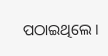ପଠାଇଥିଲେ ।